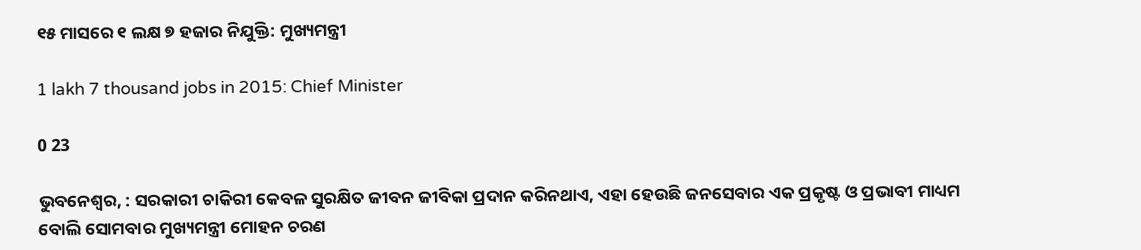୧୫ ମାସରେ ୧ ଲକ୍ଷ ୭ ହଜାର ନିଯୁକ୍ତି: ମୁଖ୍ୟମନ୍ତ୍ରୀ

1 lakh 7 thousand jobs in 2015: Chief Minister

0 23

ଭୁବନେଶ୍ୱର, : ସରକାରୀ ଚାକିରୀ କେବଳ ସୁରକ୍ଷିତ ଜୀବନ ଜୀବିକା ପ୍ରଦାନ କରିନଥାଏ, ଏହା ହେଉଛି ଜନସେବାର ଏକ ପ୍ରକୃଷ୍ଟ ଓ ପ୍ରଭାବୀ ମାଧ୍ୟମ ବୋଲି ସୋମବାର ମୁଖ୍ୟମନ୍ତ୍ରୀ ମୋହନ ଚରଣ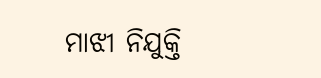ମାଝୀ ନିଯୁକ୍ତି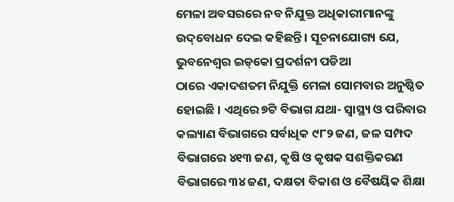ମେଳା ଅବସରରେ ନବ ନିଯୁକ୍ତ ଅଧିକାରୀମାନଙ୍କୁ ଉଦ୍‌ବୋଧନ ଦେଇ କହିଛନ୍ତି । ସୂଚନାଯୋଗ୍ୟ ଯେ, ଭୁବନେଶ୍ୱର ଇଡ୍‌କୋ ପ୍ରଦର୍ଶନୀ ପଡିଆ
ଠାରେ ଏକାଦଶତମ ନିଯୁକ୍ତି ମେଳା ସୋମବାର ଅନୁଷ୍ଠିତ ହୋଇଛି । ଏଥିରେ ୭ଟି ବିଭାଗ ଯଥା- ସ୍ୱାସ୍ଥ୍ୟ ଓ ପରିବାର କଲ୍ୟାଣ ବିଭାଗରେ ସର୍ବାଧିକ ୯୮୨ ଜଣ, ଜଳ ସମ୍ପଦ ବିଭାଗରେ ୪୧୩ ଜଣ, କୃଷି ଓ କୃଷକ ସଶକ୍ତିକରଣ ବିଭାଗରେ ୩୪ ଜଣ, ଦକ୍ଷତା ବିକାଶ ଓ ବୈଷୟିକ ଶିକ୍ଷା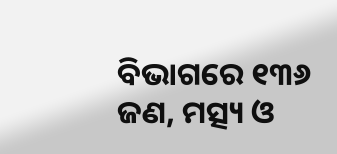ବିଭାଗରେ ୧୩୬ ଜଣ, ମତ୍ସ୍ୟ ଓ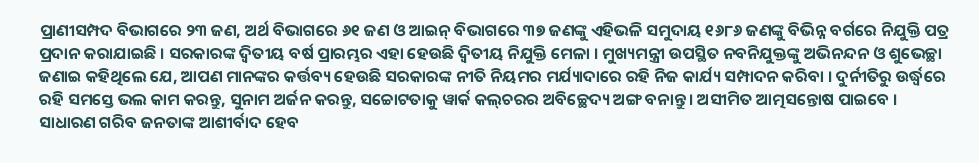ପ୍ରାଣୀସମ୍ପଦ ବିଭାଗରେ ୨୩ ଜଣ, ଅର୍ଥ ବିଭାଗରେ ୬୧ ଜଣ ଓ ଆଇନ୍ ବିଭାଗରେ ୩୭ ଜଣଙ୍କୁ ଏହିଭଳି ସମୁଦାୟ ୧୬୮୬ ଜଣଙ୍କୁ ବିଭିନ୍ନ ବର୍ଗରେ ନିଯୁକ୍ତି ପତ୍ର ପ୍ରଦାନ କରାଯାଇଛି । ସରକାରଙ୍କ ଦ୍ୱିତୀୟ ବର୍ଷ ପ୍ରାରମ୍ଭର ଏହା ହେଉଛି ଦ୍ୱିତୀୟ ନିଯୁକ୍ତି ମେଳା । ମୁଖ୍ୟମନ୍ତ୍ରୀ ଉପସ୍ଥିତ ନବନିଯୁକ୍ତଙ୍କୁ ଅଭିନନ୍ଦନ ଓ ଶୁଭେଚ୍ଛା ଜଣାଇ କହିଥିଲେ ଯେ, ଆପଣ ମାନଙ୍କର କର୍ତ୍ତବ୍ୟ ହେଉଛି ସରକାରଙ୍କ ନୀତି ନିୟମର ମର୍ଯ୍ୟାଦାରେ ରହି ନିଜ କାର୍ଯ୍ୟ ସମ୍ପାଦନ କରିବା । ଦୁର୍ନୀତିରୁ ଉର୍ଦ୍ଧ୍ୱରେ ରହି ସମସ୍ତେ ଭଲ କାମ କରନ୍ତୁ, ସୁନାମ ଅର୍ଜନ କରନ୍ତୁ, ସଚ୍ଚୋଟତାକୁ ୱାର୍କ କଲ୍‌ଚରର ଅବିଚ୍ଛେଦ୍ୟ ଅଙ୍ଗ ବନାନ୍ତୁ । ଅସୀମିତ ଆତ୍ମସନ୍ତୋଷ ପାଇବେ । ସାଧାରଣ ଗରିବ ଜନତାଙ୍କ ଆଶୀର୍ବାଦ ହେବ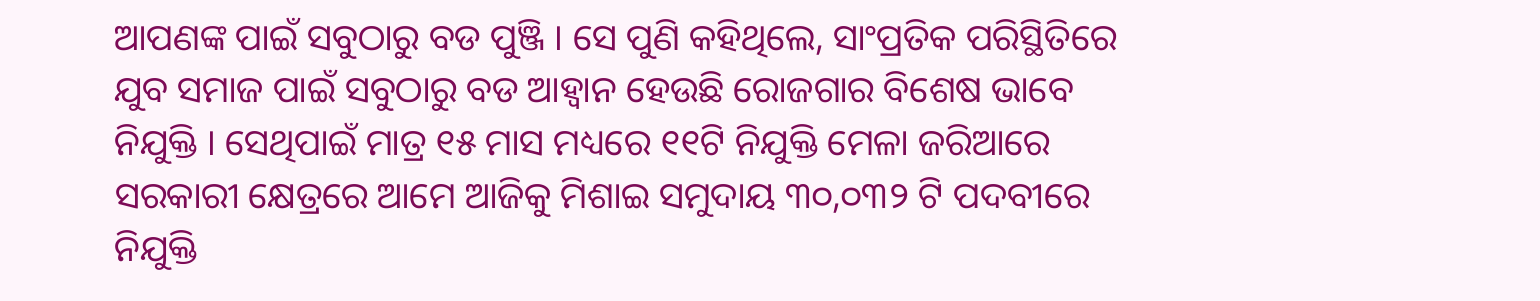ଆପଣଙ୍କ ପାଇଁ ସବୁଠାରୁ ବଡ ପୁଞ୍ଜି । ସେ ପୁଣି କହିଥିଲେ, ସାଂପ୍ରତିକ ପରିସ୍ଥିତିରେ ଯୁବ ସମାଜ ପାଇଁ ସବୁଠାରୁ ବଡ ଆହ୍ୱାନ ହେଉଛି ରୋଜଗାର ବିଶେଷ ଭାବେ ନିଯୁକ୍ତି । ସେଥିପାଇଁ ମାତ୍ର ୧୫ ମାସ ମଧ୍ୟରେ ୧୧ଟି ନିଯୁକ୍ତି ମେଳା ଜରିଆରେ ସରକାରୀ କ୍ଷେତ୍ରରେ ଆମେ ଆଜିକୁ ମିଶାଇ ସମୁଦାୟ ୩୦,୦୩୨ ଟି ପଦବୀରେ ନିଯୁକ୍ତି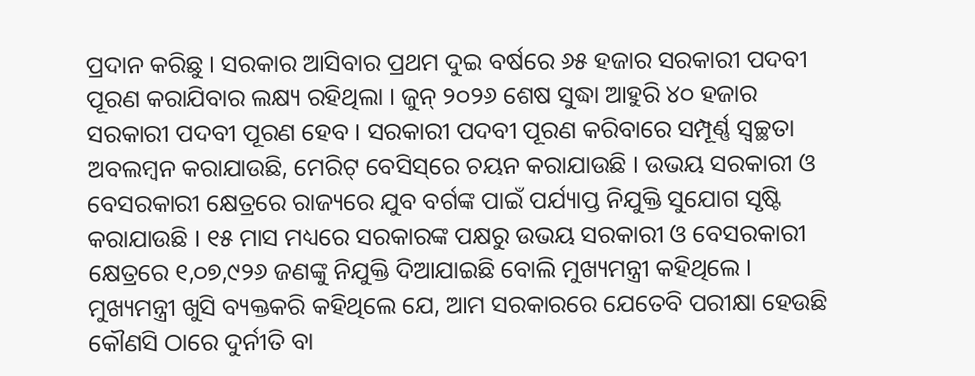ପ୍ରଦାନ କରିଛୁ । ସରକାର ଆସିବାର ପ୍ରଥମ ଦୁଇ ବର୍ଷରେ ୬୫ ହଜାର ସରକାରୀ ପଦବୀ ପୂରଣ କରାଯିବାର ଲକ୍ଷ୍ୟ ରହିଥିଲା । ଜୁନ୍ ୨୦୨୬ ଶେଷ ସୁଦ୍ଧା ଆହୁରି ୪୦ ହଜାର ସରକାରୀ ପଦବୀ ପୂରଣ ହେବ । ସରକାରୀ ପଦବୀ ପୂରଣ କରିବାରେ ସମ୍ପୂର୍ଣ୍ଣ ସ୍ୱଚ୍ଛତା ଅବଲମ୍ବନ କରାଯାଉଛି, ମେରିଟ୍‌ ବେସିସ୍‌ରେ ଚୟନ କରାଯାଉଛି । ଉଭୟ ସରକାରୀ ଓ ବେସରକାରୀ କ୍ଷେତ୍ରରେ ରାଜ୍ୟରେ ଯୁବ ବର୍ଗଙ୍କ ପାଇଁ ପର୍ଯ୍ୟାପ୍ତ ନିଯୁକ୍ତି ସୁଯୋଗ ସୃଷ୍ଟି କରାଯାଉଛି । ୧୫ ମାସ ମଧ୍ୟରେ ସରକାରଙ୍କ ପକ୍ଷରୁ ଉଭୟ ସରକାରୀ ଓ ବେସରକାରୀ କ୍ଷେତ୍ରରେ ୧,୦୭,୯୨୬ ଜଣଙ୍କୁ ନିଯୁକ୍ତି ଦିଆଯାଇଛି ବୋଲି ମୁଖ୍ୟମନ୍ତ୍ରୀ କହିଥିଲେ । ମୁଖ୍ୟମନ୍ତ୍ରୀ ଖୁସି ବ୍ୟକ୍ତକରି କହିଥିଲେ ଯେ, ଆମ ସରକାରରେ ଯେତେବି ପରୀକ୍ଷା ହେଉଛି କୌଣସି ଠାରେ ଦୁର୍ନୀତି ବା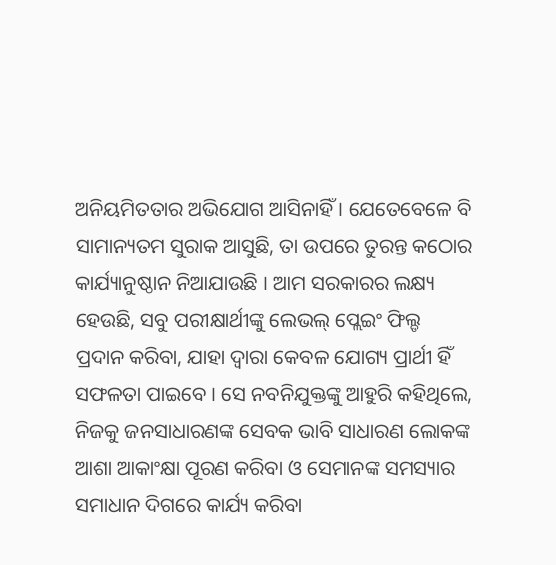ଅନିୟମିତତାର ଅଭିଯୋଗ ଆସିନାହିଁ । ଯେତେବେଳେ ବି ସାମାନ୍ୟତମ ସୁରାକ ଆସୁଛି, ତା ଉପରେ ତୁରନ୍ତ କଠୋର କାର୍ଯ୍ୟାନୁଷ୍ଠାନ ନିଆଯାଉଛି । ଆମ ସରକାରର ଲକ୍ଷ୍ୟ ହେଉଛି, ସବୁ ପରୀକ୍ଷାର୍ଥୀଙ୍କୁ ଲେଭଲ୍ ପ୍ଲେଇଂ ଫିଲ୍ଡ ପ୍ରଦାନ କରିବା, ଯାହା ଦ୍ୱାରା କେବଳ ଯୋଗ୍ୟ ପ୍ରାର୍ଥୀ ହିଁ ସଫଳତା ପାଇବେ । ସେ ନବନିଯୁକ୍ତଙ୍କୁ ଆହୁରି କହିଥିଲେ, ନିଜକୁ ଜନସାଧାରଣଙ୍କ ସେବକ ଭାବି ସାଧାରଣ ଲୋକଙ୍କ ଆଶା ଆକାଂକ୍ଷା ପୂରଣ କରିବା ଓ ସେମାନଙ୍କ ସମସ୍ୟାର ସମାଧାନ ଦିଗରେ କାର୍ଯ୍ୟ କରିବା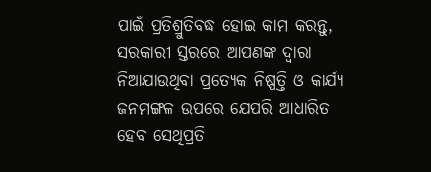ପାଇଁ ପ୍ରତିଶ୍ରୁତିବଦ୍ଧ ହୋଇ କାମ କରନ୍ତୁ, ସରକାରୀ ସ୍ତରରେ ଆପଣଙ୍କ ଦ୍ୱାରା ନିଆଯାଉଥିବା ପ୍ରତ୍ୟେକ ନିଷ୍ପତ୍ତି ଓ କାର୍ଯ୍ୟ ଜନମଙ୍ଗଳ ଉପରେ ଯେପରି ଆଧାରିତ ହେବ ସେଥିପ୍ରତି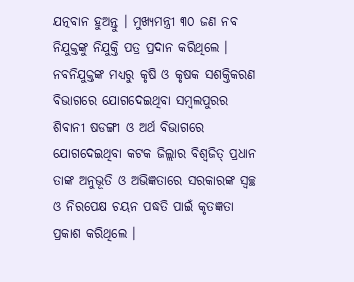ଯତ୍ନବାନ ହୁଅନ୍ତୁ । ମୁଖ୍ୟମନ୍ତ୍ରୀ ୩୦ ଜଣ ନବ ନିଯୁକ୍ତଙ୍କୁ ନିଯୁକ୍ତି ପତ୍ର ପ୍ରଦାନ କରିଥିଲେ । ନବନିଯୁକ୍ତଙ୍କ ମଧ୍ୟରୁ କୃଷି ଓ କୃଷକ ସଶକ୍ତିକରଣ ବିଭାଗରେ ଯୋଗଦେଇଥିବା ସମ୍ବଲପୁରର ଶିବାନୀ ଷଡଙ୍ଗୀ ଓ ଅର୍ଥ ବିଭାଗରେ ଯୋଗଦେଇଥିବା କଟକ ଜିଲ୍ଲାର ବିଶ୍ୱଜିତ୍‌ ପ୍ରଧାନ ତାଙ୍କ ଅନୁଭୂତି ଓ ଅଭିଜ୍ଞତାରେ ସରକାରଙ୍କ ସ୍ୱଚ୍ଛ ଓ ନିରପେକ୍ଷ ଚୟନ ପଦ୍ଧତି ପାଇଁ କୃତଜ୍ଞତା ପ୍ରକାଶ କରିଥିଲେ ।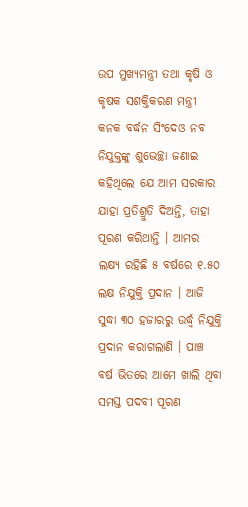ଉପ ମୁଖ୍ୟମନ୍ତ୍ରୀ ତଥା କୃଷି ଓ କୃଷକ ସଶକ୍ତିକରଣ ମନ୍ତ୍ରୀ କନକ ବର୍ଦ୍ଧନ ସିଂଦେଓ ନବ ନିଯୁକ୍ତଙ୍କୁ ଶୁଭେଚ୍ଛା ଜଣାଇ କହିଥିଲେ ଯେ ଆମ ସରକାର ଯାହା ପ୍ରତିଶ୍ରୁତି ଦିଅନ୍ତି, ତାହା ପୂରଣ କରିଥାନ୍ତି । ଆମର ଲକ୍ଷ୍ୟ ରହିଛି ୫ ବର୍ଷରେ ୧.୫୦ ଲକ୍ଷ ନିଯୁକ୍ତି ପ୍ରଦାନ । ଆଜି ସୁଦ୍ଧା ୩୦ ହଜାରରୁ ଉର୍ଦ୍ଧ୍ୱ ନିଯୁକ୍ତି ପ୍ରଦାନ କରାଗଲାଣି । ପାଞ୍ଚ ବର୍ଷ ଭିତରେ ଆମେ ଖାଲି ଥିବା ସମସ୍ତ ପଦବୀ ପୂରଣ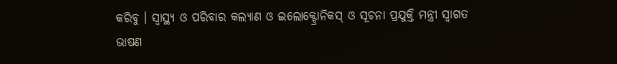କରିବୁ । ସ୍ୱାସ୍ଥ୍ୟ ଓ ପରିବାର କଲ୍ୟାଣ ଓ ଇଲୋକ୍ଟ୍ରୋନିକସ୍ ଓ ସୂଚନା ପ୍ରଯୁକ୍ତି ମନ୍ତ୍ରୀ ସ୍ୱାଗତ ଭାଷଣ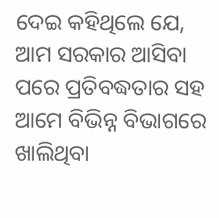ଦେଇ କହିଥିଲେ ଯେ, ଆମ ସରକାର ଆସିବା ପରେ ପ୍ରତିବଦ୍ଧତାର ସହ ଆମେ ବିଭିନ୍ନ ବିଭାଗରେ ଖାଲିଥିବା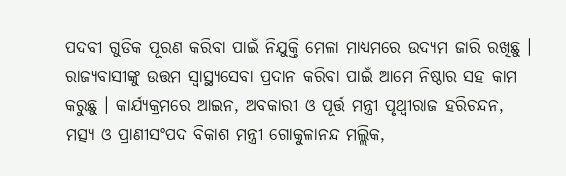ପଦବୀ ଗୁଡିକ ପୂରଣ କରିବା ପାଇଁ ନିଯୁକ୍ତି ମେଳା ମାଧ୍ୟମରେ ଉଦ୍ୟମ ଜାରି ରଖିଛୁ । ରାଜ୍ୟବାସୀଙ୍କୁ ଉତ୍ତମ ସ୍ୱାସ୍ଥ୍ୟସେବା ପ୍ରଦାନ କରିବା ପାଇଁ ଆମେ ନିଷ୍ଠାର ସହ କାମ କରୁଛୁ । କାର୍ଯ୍ୟକ୍ରମରେ ଆଇନ, ଅବକାରୀ ଓ ପୂର୍ତ୍ତ ମନ୍ତ୍ରୀ ପୃଥ୍ୱୀରାଜ ହରିଚନ୍ଦନ, ମତ୍ସ୍ୟ ଓ ପ୍ରାଣୀସଂପଦ ବିକାଶ ମନ୍ତ୍ରୀ ଗୋକୁଳାନନ୍ଦ ମଲ୍ଲିକ,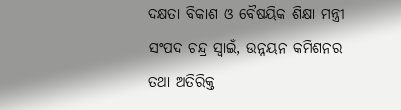ଦକ୍ଷତା ବିକାଶ ଓ ବୈଷୟିକ ଶିକ୍ଷା ମନ୍ତ୍ରୀ ସଂପଦ ଚନ୍ଦ୍ର ସ୍ୱାଇଁ, ଉନ୍ନୟନ କମିଶନର ତଥା ଅତିରିକ୍ତ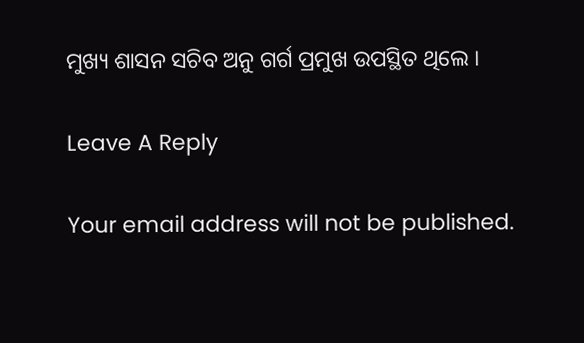ମୁଖ୍ୟ ଶାସନ ସଚିବ ଅନୁ ଗର୍ଗ ପ୍ରମୁଖ ଉପସ୍ଥିତ ଥିଲେ ।

Leave A Reply

Your email address will not be published.